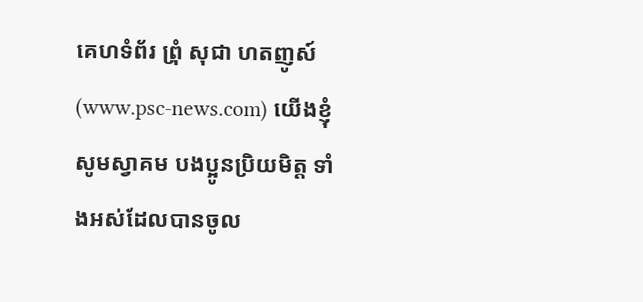គេហទំព័រ ព្រំុ សុជា ហតញូស៍ (www.psc-news.com) យើងខ្ញុំ សូមស្វាគម បងប្អូនប្រិយមិត្ត ទាំងអស់ដែលបានចូល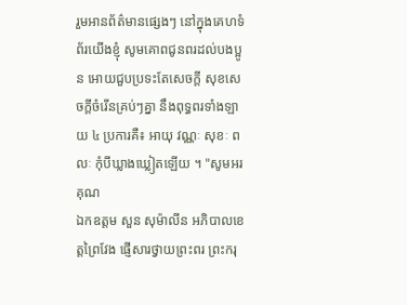រួមអានព័ត៌មានផ្សេងៗ នៅក្នុងគេហទំព័រយើងខ្ញុំ សូមគោពជូនពរដល់បងប្អូន អោយជួបប្រទះតែសេចក្តី សុខសេចក្តីចំរើនគ្រប់ៗគ្នា នឹងពុទ្ធពរទាំងឡាយ ៤ ប្រការគឺ៖ អាយុ វណ្ណៈ សុខៈ ពលៈ កំុបីឃ្លាងឃ្លៀតឡើយ ។ "សូមអរគុណ
ឯកឧត្តម សួន សុម៉ាលីន អភិបាលខេត្តព្រៃវែង ផ្ញើសារថ្វាយព្រះពរ ព្រះករុ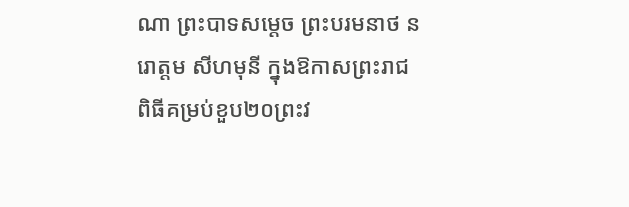ណា ព្រះបាទសម្តេច ព្រះបរមនាថ នរោត្តម សីហមុនី ក្នុងឱកាសព្រះរាជពិធីគម្រប់ខួប២០ព្រះវ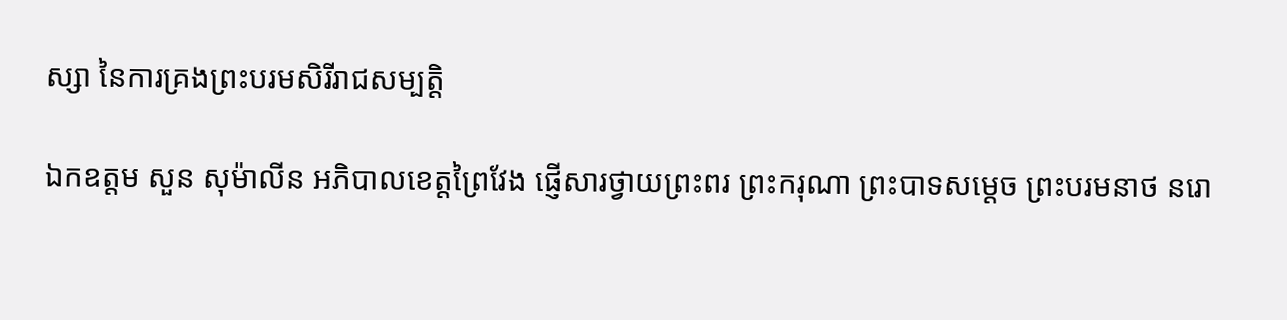ស្សា នៃការគ្រងព្រះបរមសិរីរាជសម្បត្តិ

ឯកឧត្តម សួន សុម៉ាលីន អភិបាលខេត្តព្រៃវែង ផ្ញើសារថ្វាយព្រះពរ ព្រះករុណា ព្រះបាទសម្តេច ព្រះបរមនាថ នរោ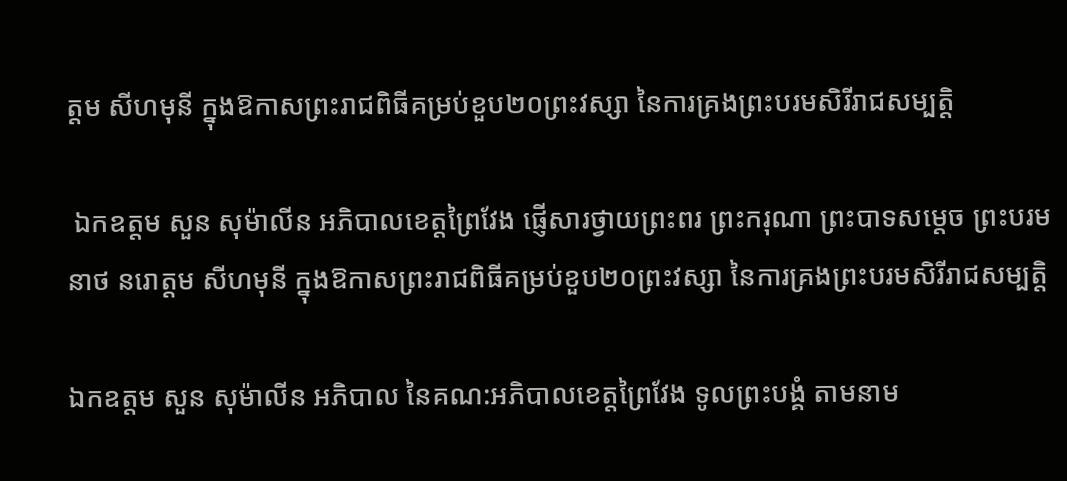ត្តម សីហមុនី ក្នុងឱកាសព្រះរាជពិធីគម្រប់ខួប២០ព្រះវស្សា នៃការគ្រងព្រះបរមសិរីរាជសម្បត្តិ

 ឯកឧត្តម សួន សុម៉ាលីន អភិបាលខេត្តព្រៃវែង ផ្ញើសារថ្វាយព្រះពរ ព្រះករុណា ព្រះបាទសម្តេច ព្រះបរមនាថ នរោត្តម សីហមុនី ក្នុងឱកាសព្រះរាជពិធីគម្រប់ខួប២០ព្រះវស្សា នៃការគ្រងព្រះបរមសិរីរាជសម្បត្តិ

ឯកឧត្តម សួន សុម៉ាលីន អភិបាល នៃគណ:អភិបាលខេត្តព្រៃវែង ទូលព្រះបង្គំ តាមនាម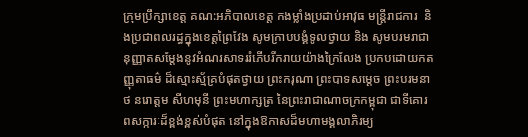ក្រុមប្រឹក្សាខេត្ត គណ:អភិបាលខេត្ត កងម្លាំងប្រដាប់អាវុធ មន្ដ្រីរាជការ  និងប្រជាពលរដ្ធក្នុងខេត្តព្រៃវែង សូមក្រាបបង្គំទូលថ្វាយ និង សូមបរមរាជានុញ្ញាតសម្តែងនូវអំណរសាទររំភើបរីករាយយ៉ាងក្រៃលែង ប្រកបដោយកតញ្ញុតាធម៌ ដ៏ស្មោះស្ម័គ្របំផុតថ្វាយ ព្រះករុណា ព្រះបាទសម្តេច ព្រះបរមនាថ នរោត្តម សីហមុនី ព្រះមហាក្សត្រ នៃព្រះរាជាណាចក្រកម្ពុជា ជាទីគោរពសក្ការៈដ៏ខ្ពង់ខ្ពស់បំផុត នៅក្នុងឱកាសដ៏មហាមង្គលាភិរម្យ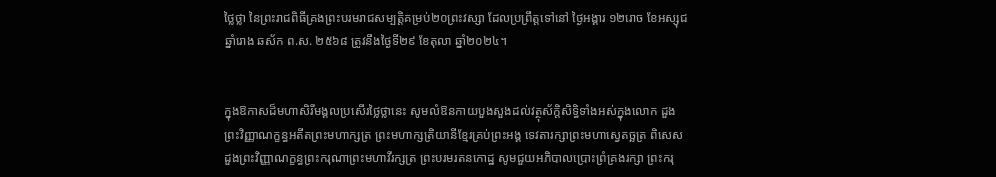ថ្លៃថ្លា នៃព្រះរាជពិធីគ្រងព្រះបរមរាជសម្បត្តិគម្រប់២០ព្រះវស្សា ដែលប្រព្រឹត្តទៅនៅ ថ្ងៃអង្គារ ១២រោច ខែអស្សុជ ឆ្នាំរោង ឆស័ក ព.ស. ២៥៦៨ ត្រូវនឹងថ្ងៃទី២៩ ខែតុលា ឆ្នាំ២០២៤។


ក្នុងឱកាសដ៏មហាសិរីមង្គលប្រសើរថ្លៃថ្លានេះ សូមលំឱនកាយបួងសួងដល់វត្ថុស័ក្តិសិទ្ធិទាំងអស់ក្នុងលោក ដួងព្រះវិញ្ញាណក្ខន្ធអតីតព្រះមហាក្សត្រ ព្រះមហាក្សត្រិយានីខ្មែរគ្រប់ព្រះអង្គ ទេវតារក្សាព្រះមហាស្វេតច្ឆត្រ ពិសេស ដួងព្រះវិញ្ញាណក្ខន្ធព្រះករុណាព្រះមហាវីរក្សត្រ ព្រះបរមរតនកោដ្ឋ សូមជួយអភិបាលប្រោះព្រំគ្រងរក្សា ព្រះករុ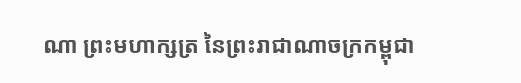ណា ព្រះមហាក្សត្រ នៃព្រះរាជាណាចក្រកម្ពុជា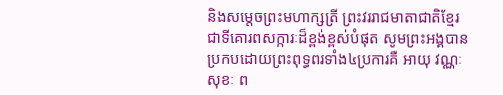និងសម្តេចព្រះមហាក្សត្រី ព្រះវររាជមាតាជាតិខ្មែរ ជាទីគោរពសក្ការៈដ៏ខ្ពង់ខ្ពស់បំផុត សូមព្រះអង្គបានប្រកបដោយព្រះពុទ្ធពរទាំង៤ប្រការគឺ អាយុ វណ្ណៈ សុខៈ ព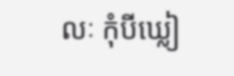លៈ កុំបីឃ្លៀ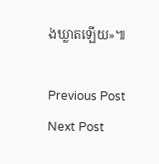ងឃ្លាតឡើយ»៕

Previous Post Next Post